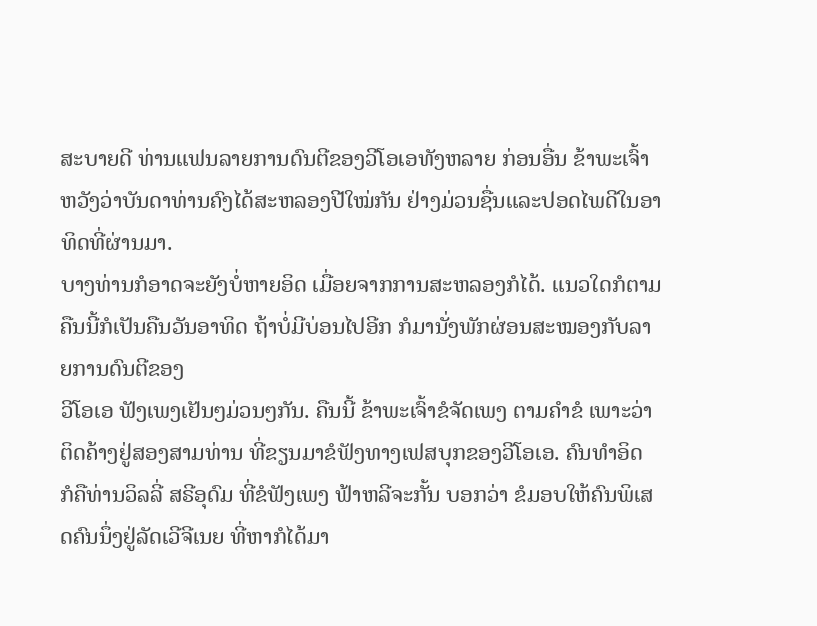ສະບາຍດີ ທ່ານແຟນລາຍການດົນຕີຂອງວີໂອເອທັງຫລາຍ ກ່ອນອື່ນ ຂ້າພະເຈົ້າຫວັງວ່າບັນດາທ່ານຄົງໄດ້ສະຫລອງປີໃໝ່ກັນ ຢ່າງມ່ວນຊື່ນແລະປອດໄພດີໃນອາທິດທີ່ຜ່ານມາ.
ບາງທ່ານກໍອາດຈະຍັງບໍ່ຫາຍອິດ ເມື່ອຍຈາກການສະຫລອງກໍໄດ້. ແນວໃດກໍຕາມ ຄືນນີ້ກໍເປັນຄືນວັນອາທິດ ຖ້າບໍ່ມີບ່ອນໄປອີກ ກໍມານັ່ງພັກຜ່ອນສະໝອງກັບລາຍການດົນຕີຂອງ
ວີໂອເອ ຟັງເພງເຢັນໆມ່ວນໆກັນ. ຄືນນີ້ ຂ້າພະເຈົ້າຂໍຈັດເພງ ຕາມຄຳຂໍ ເພາະວ່າຕິດຄ້າງຢູ່ສອງສາມທ່ານ ທີ່ຂຽນມາຂໍຟັງທາງເຟສບຸກຂອງວີໂອເອ. ຄົນທຳອິດ ກໍຄືທ່ານວິລລີ່ ສຣີອຸດົມ ທີ່ຂໍຟັງເພງ ຟ້າຫລີຈະກັ້ນ ບອກວ່າ ຂໍມອບໃຫ້ຄົນພິເສດຄົນນຶ່ງຢູ່ລັດເວີຈີເນຍ ທີ່ຫາກໍໄດ້ມາ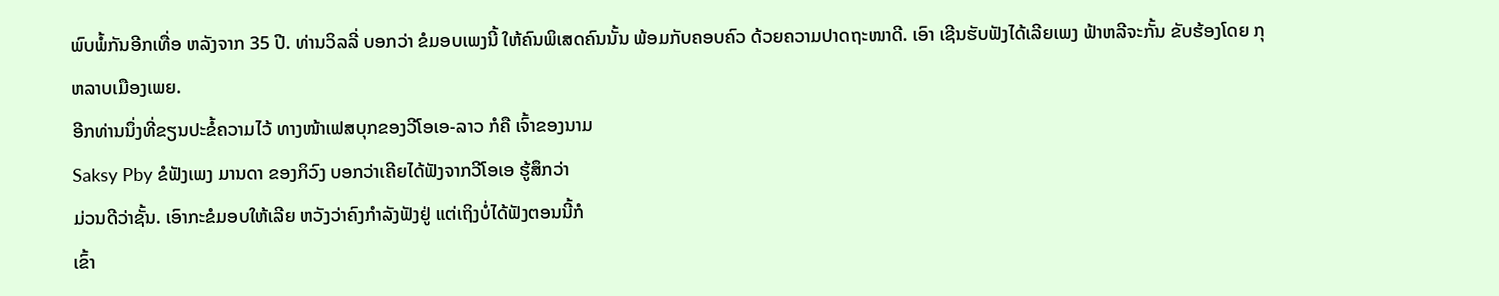ພົບພໍ້ກັນອີກເທື່ອ ຫລັງຈາກ 35 ປີ. ທ່ານວິລລີ່ ບອກວ່າ ຂໍມອບເພງນີ້ ໃຫ້ຄົນພິເສດຄົນນັ້ນ ພ້ອມກັບຄອບຄົວ ດ້ວຍຄວາມປາດຖະໜາດີ. ເອົາ ເຊີນຮັບຟັງໄດ້ເລີຍເພງ ຟ້າຫລີຈະກັ້ນ ຂັບຮ້ອງໂດຍ ກຸຫລາບເມືອງເພຍ.
ອີກທ່ານນຶ່ງທີ່ຂຽນປະຂໍ້ຄວາມໄວ້ ທາງໜ້າເຟສບຸກຂອງວີໂອເອ-ລາວ ກໍຄື ເຈົ້າຂອງນາມ
Saksy Pby ຂໍຟັງເພງ ມານດາ ຂອງກິວົງ ບອກວ່າເຄີຍໄດ້ຟັງຈາກວີໂອເອ ຮູ້ສຶກວ່າ
ມ່ວນດີວ່າຊັ້ນ. ເອົາກະຂໍມອບໃຫ້ເລີຍ ຫວັງວ່າຄົງກຳລັງຟັງຢູ່ ແຕ່ເຖິງບໍ່ໄດ້ຟັງຕອນນີ້ກໍ
ເຂົ້າ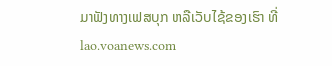ມາຟັງທາງເຟສບຸກ ຫລືເວັບໄຊ້ຂອງເຮົາ ທີ່ lao.voanews.com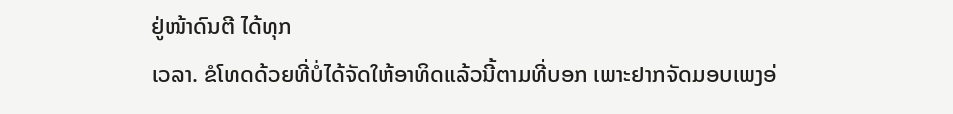ຢູ່ໜ້າດົນຕີ ໄດ້ທຸກ
ເວລາ. ຂໍໂທດດ້ວຍທີ່ບໍ່ໄດ້ຈັດໃຫ້ອາທິດແລ້ວນີ້ຕາມທີ່ບອກ ເພາະຢາກຈັດມອບເພງອ່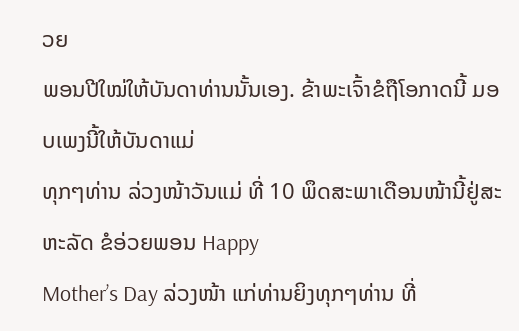ວຍ
ພອນປີໃໝ່ໃຫ້ບັນດາທ່ານນັ້ນເອງ. ຂ້າພະເຈົ້າຂໍຖືໂອກາດນີ້ ມອບເພງນີ້ໃຫ້ບັນດາແມ່
ທຸກໆທ່ານ ລ່ວງໜ້າວັນແມ່ ທີ່ 10 ພຶດສະພາເດືອນໜ້ານີ້ຢູ່ສະຫະລັດ ຂໍອ່ວຍພອນ Happy
Mother’s Day ລ່ວງໜ້າ ແກ່ທ່ານຍິງທຸກໆທ່ານ ທີ່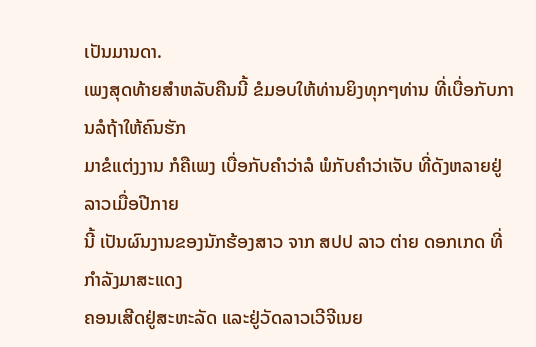ເປັນມານດາ.
ເພງສຸດທ້າຍສຳຫລັບຄືນນີ້ ຂໍມອບໃຫ້ທ່ານຍິງທຸກໆທ່ານ ທີ່ເບື່ອກັບການລໍຖ້າໃຫ້ຄົນຮັກ
ມາຂໍແຕ່ງງານ ກໍຄືເພງ ເບື່ອກັບຄຳວ່າລໍ ພໍກັບຄຳວ່າເຈັບ ທີ່ດັງຫລາຍຢູ່ລາວເມື່ອປີກາຍ
ນີ້ ເປັນຜົນງານຂອງນັກຮ້ອງສາວ ຈາກ ສປປ ລາວ ຕ່າຍ ດອກເກດ ທີ່ກຳລັງມາສະແດງ
ຄອນເສີດຢູ່ສະຫະລັດ ແລະຢູ່ວັດລາວເວີຈີເນຍ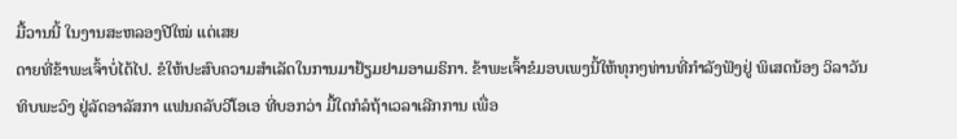ມື້ວານນີ້ ໃນງານສະຫລອງປີໃໝ່ ແຕ່ເສຍ
ດາຍທີ່ຂ້າພະເຈົ້າບໍ່ໄດ້ໄປ. ຂໍໃຫ້ປະສົບຄວາມສຳເລັດໃນການມາຢ້ຽມຢາມອາເມຣິກາ. ຂ້າພະເຈົ້າຂໍມອບເພງນີ້ໃຫ້ທຸກໆທ່ານທີ່ກຳລັງຟັງຢູ່ ພິເສດນ້ອງ ວິລາວັນ ທິບພະວົງ ຢູ່ລັດອາລັສກາ ແຟນຄລັບວີໂອເອ ທີ່ບອກວ່າ ມື້ໃດກໍລໍຖ້າເວລາເລີກການ ເພື່ອ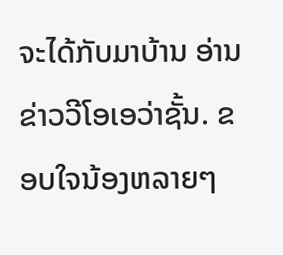ຈະໄດ້ກັບມາບ້ານ ອ່ານຂ່າວວີໂອເອວ່າຊັ້ນ. ຂອບໃຈນ້ອງຫລາຍໆ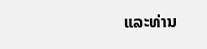ແລະທ່ານ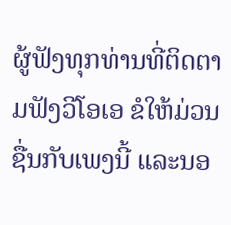ຜູ້ຟັງທຸກທ່ານທີ່ຕິດຕາມຟັງວີໂອເອ ຂໍໃຫ້ມ່ວນຊື່ນກັບເພງນີ້ ແລະນອ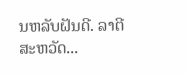ນຫລັບຝັນດີ. ລາຕີສະຫວັດ...